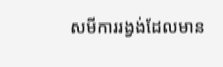សមីការរង្វង់ដែលមាន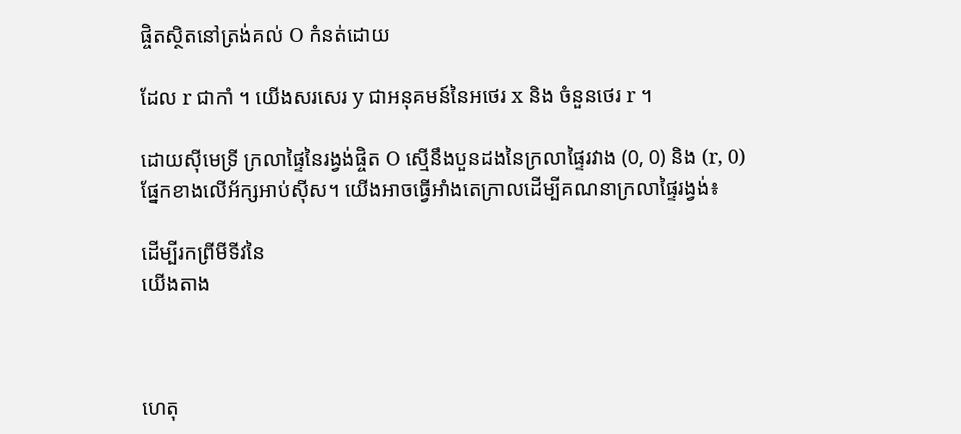ផ្ចិតស្ថិតនៅត្រង់គល់ O កំនត់ដោយ

ដែល r ជាកាំ ។ យើងសរសេរ y ជាអនុគមន៍នៃអថេរ x និង ចំនួនថេរ r ។

ដោយស៊ីមេទ្រី ក្រលាផ្ទៃនៃរង្វង់ផ្ចិត O ស្មើនឹងបួនដងនៃក្រលាផ្ទៃរវាង (0, 0) និង (r, 0) ផ្នែកខាងលើអ័ក្សអាប់ស៊ីស។ យើងអាចធ្វើអាំងតេក្រាលដើម្បីគណនាក្រលាផ្ទៃរង្វង់៖

ដើម្បីរកព្រីមីទីវនៃ
យើងតាង



ហេតុ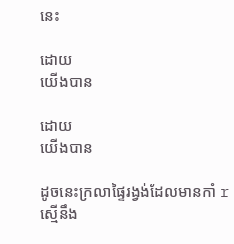នេះ

ដោយ
យើងបាន

ដោយ
យើងបាន

ដូចនេះក្រលាផ្ទៃរង្វង់ដែលមានកាំ r ស្មើនឹង